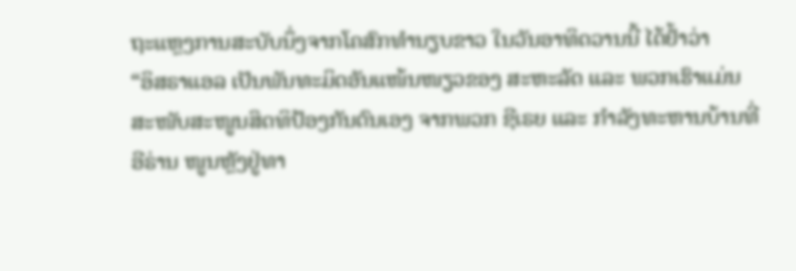ຖະແຫຼງການສະບັບນຶ່ງຈາກໂຄສົກທຳນຽບຂາວ ໃນວັນອາທິດວານນີ້ ໄດ້ຢໍ້າວ່າ
“ອິສຣາແອລ ເປັນພັນທະມິດອັນແໜ້ນໜຽວຂອງ ສະຫະລັດ ແລະ ພວກເຮົາແມ່ນ
ສະໜັບສະໜູນສິດທິປ້ອງກັນຕົນເອງ ຈາກພວກ ຊີເຣຍ ແລະ ກຳລັງທະຫານບ້ານທີ່
ອີຣ່ານ ໜູນຫຼັງຢູ່ທາ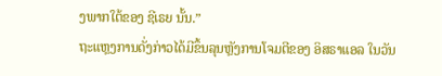ງພາກໃຕ້ຂອງ ຊີເຣຍ ນັ້ນ.”
ຖະແຫຼງການດັ່ງກ່າວໄດ້ມີຂຶ້ນລຸນຫຼັງການໂຈມຕີຂອງ ອິສຣາແອລ ໃນວັນ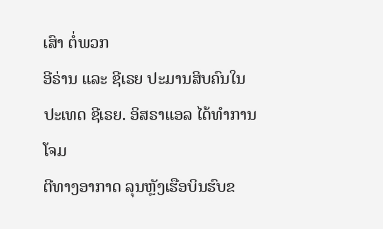ເສົາ ຕໍ່ພວກ
ອີຣ່ານ ແລະ ຊີເຣຍ ປະມານສິບຄົນໃນປະເທດ ຊີເຣຍ. ອິສຣາແອລ ໄດ້ທຳການໂຈມ
ຕີທາງອາກາດ ລຸນຫຼັງເຮືອບິນຮົບຂ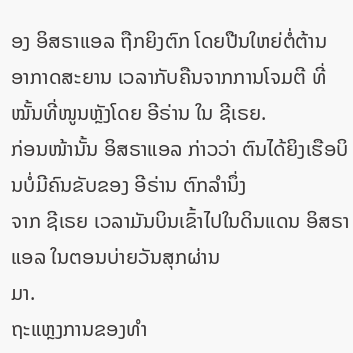ອງ ອິສຣາແອລ ຖືກຍິງຕົກ ໂດຍປືນໃຫຍ່ຕໍ່ຕ້ານ
ອາກາດສະຍານ ເວລາກັບຄືນຈາກການໂຈມຕີ ທີ່ໝັ້ນທີ່ໜູນຫຼັງໂດຍ ອີຣ່ານ ໃນ ຊີເຣຍ.
ກ່ອນໜ້ານັ້ນ ອິສຣາແອລ ກ່າວວ່າ ຕົນໄດ້ຍິງເຮືອບິນບໍ່ມີຄົນຂັບຂອງ ອີຣ່ານ ຕົກລຳນຶ່ງ
ຈາກ ຊີເຣຍ ເວລາມັນບິນເຂົ້າໄປໃນດິນແດນ ອິສຣາແອລ ໃນຕອນບ່າຍວັນສຸກຜ່ານ
ມາ.
ຖະແຫຼງການຂອງທຳ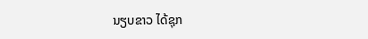ນຽບຂາວ ໄດ້ຊຸກ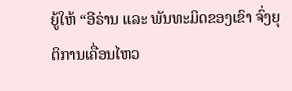ຍູ້ໃຫ້ “ອີຣ່ານ ແລະ ພັນທະມິດຂອງເຂົາ ຈົ່ງຍຸ
ຕິການເຄື່ອນໄຫວ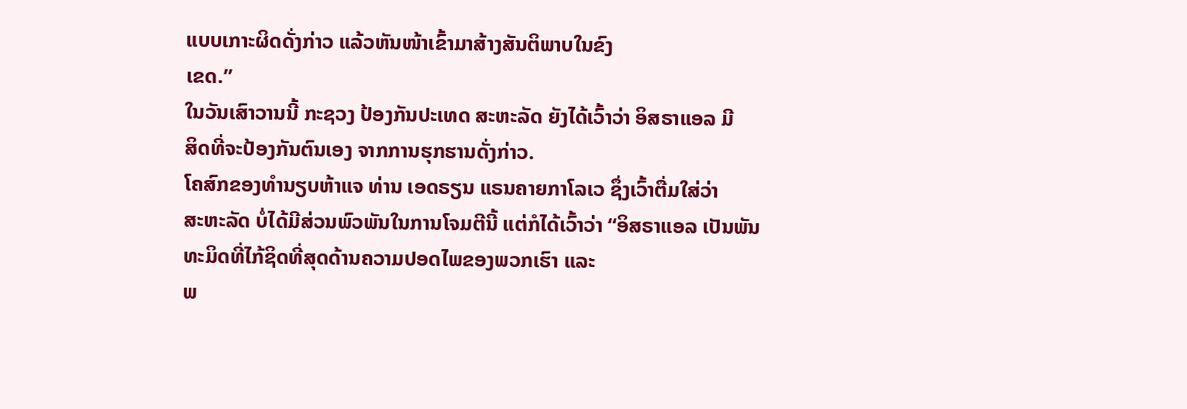ແບບເກາະຜິດດັ່ງກ່າວ ແລ້ວຫັນໜ້າເຂົ້າມາສ້າງສັນຕິພາບໃນຂົງ
ເຂດ.”
ໃນວັນເສົາວານນີ້ ກະຊວງ ປ້ອງກັນປະເທດ ສະຫະລັດ ຍັງໄດ້ເວົ້າວ່າ ອິສຣາແອລ ມີ
ສິດທີ່ຈະປ້ອງກັນຕົນເອງ ຈາກການຮຸກຮານດັ່ງກ່າວ.
ໂຄສົກຂອງທຳນຽບຫ້າແຈ ທ່ານ ເອດຣຽນ ແຣນຄາຍກາໂລເວ ຊຶ່ງເວົ້າຕື່ມໃສ່ວ່າ
ສະຫະລັດ ບໍ່ໄດ້ມີສ່ວນພົວພັນໃນການໂຈມຕີນີ້ ແຕ່ກໍໄດ້ເວົ້າວ່າ “ອິສຣາແອລ ເປັນພັນ
ທະມິດທີ່ໄກ້ຊິດທີ່ສຸດດ້ານຄວາມປອດໄພຂອງພວກເຮົາ ແລະ
ພ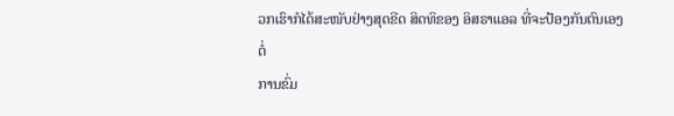ວກເຮົາກໍໄດ້ສະໜັບຢ່າງສຸດຂີດ ສິດທິຂອງ ອິສຣາແອລ ທີ່ຈະປ້ອງກັນຕົນເອງ ຕໍ່
ການຂົ່ມ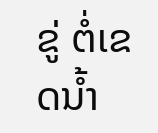ຂູ່ ຕໍ່ເຂດນໍ້າ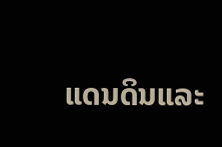ແດນດິນແລະ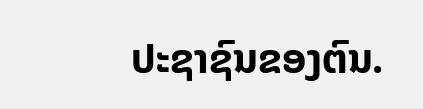ປະຊາຊົນຂອງຕົນ.